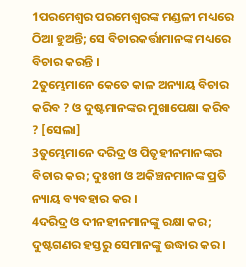1ପରମେଶ୍ୱର ପରମେଶ୍ୱରଙ୍କ ମଣ୍ଡଳୀ ମଧ୍ୟରେ ଠିଆ ହୁଅନ୍ତି; ସେ ବିଚାରକର୍ତ୍ତାମାନଙ୍କ ମଧ୍ୟରେ ବିଚାର କରନ୍ତି ।
2ତୁମ୍ଭେମାନେ କେତେ କାଳ ଅନ୍ୟାୟ ବିଚାର କରିବ ? ଓ ଦୁଷ୍ଟମାନଙ୍କର ମୁଖାପେକ୍ଷା କରିବ ? [ସେଲା]
3ତୁମ୍ଭେମାନେ ଦରିଦ୍ର ଓ ପିତୃହୀନମାନଙ୍କର ବିଚାର କର; ଦୁଃଖୀ ଓ ଅକିଞ୍ଚନମାନଙ୍କ ପ୍ରତି ନ୍ୟାୟ ବ୍ୟବହାର କର ।
4ଦରିଦ୍ର ଓ ଦୀନହୀନମାନଙ୍କୁ ରକ୍ଷା କର; ଦୁଷ୍ଟଗଣର ହସ୍ତରୁ ସେମାନଙ୍କୁ ଉଦ୍ଧାର କର ।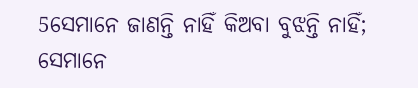5ସେମାନେ ଜାଣନ୍ତି ନାହିଁ କିଅବା ବୁଝନ୍ତି ନାହିଁ; ସେମାନେ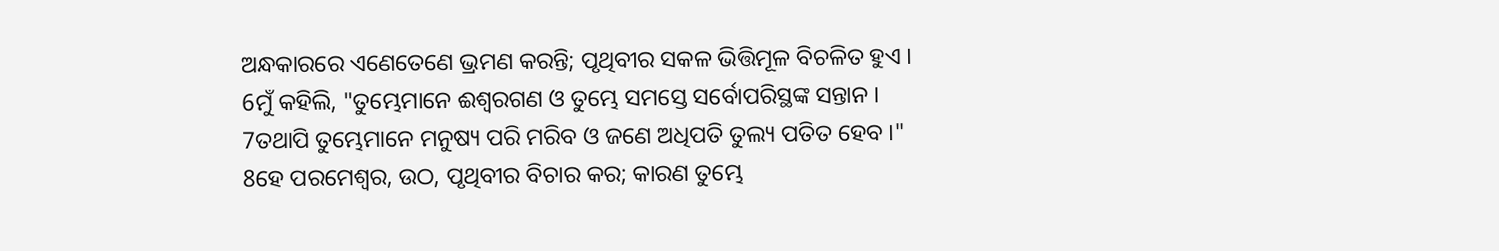ଅନ୍ଧକାରରେ ଏଣେତେଣେ ଭ୍ରମଣ କରନ୍ତି; ପୃଥିବୀର ସକଳ ଭିତ୍ତିମୂଳ ବିଚଳିତ ହୁଏ ।
6ମୁଁ କହିଲି, "ତୁମ୍ଭେମାନେ ଈଶ୍ୱରଗଣ ଓ ତୁମ୍ଭେ ସମସ୍ତେ ସର୍ବୋପରିସ୍ଥଙ୍କ ସନ୍ତାନ ।
7ତଥାପି ତୁମ୍ଭେମାନେ ମନୁଷ୍ୟ ପରି ମରିବ ଓ ଜଣେ ଅଧିପତି ତୁଲ୍ୟ ପତିତ ହେବ ।"
8ହେ ପରମେଶ୍ୱର, ଉଠ, ପୃଥିବୀର ବିଚାର କର; କାରଣ ତୁମ୍ଭେ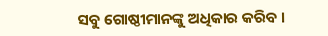ସବୁ ଗୋଷ୍ଠୀମାନଙ୍କୁ ଅଧିକାର କରିବ ।